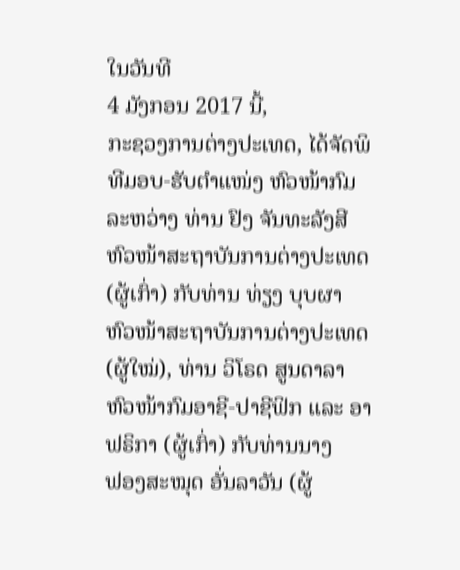ໃນວັນທີ
4 ມັງກອນ 2017 ນີ້,
ກະຊວງການຕ່າງປະເທດ, ໄດ້ຈັດພິທີມອບ-ຮັບຕໍາແໜ່ງ ຫົວໜ້າກົມ ລະຫວ່າງ ທ່ານ ຢົງ ຈັນທະລັງສີ
ຫົວໜ້າສະຖາບັນການຕ່າງປະເທດ (ຜູ້ເກົ່າ) ກັບທ່ານ ທ່ຽງ ບຸບຜາ
ຫົວໜ້າສະຖາບັນການຕ່າງປະເທດ (ຜູ້ໃໝ່), ທ່ານ ວິໂຣດ ສູນດາລາ ຫົວໜ້າກົມອາຊີ-ປາຊີຟິກ ແລະ ອາຟຣິກາ (ຜູ້ເກົ່າ) ກັບທ່ານນາງ
ຟອງສະໝຸດ ອັ່ນລາວັນ (ຜູ້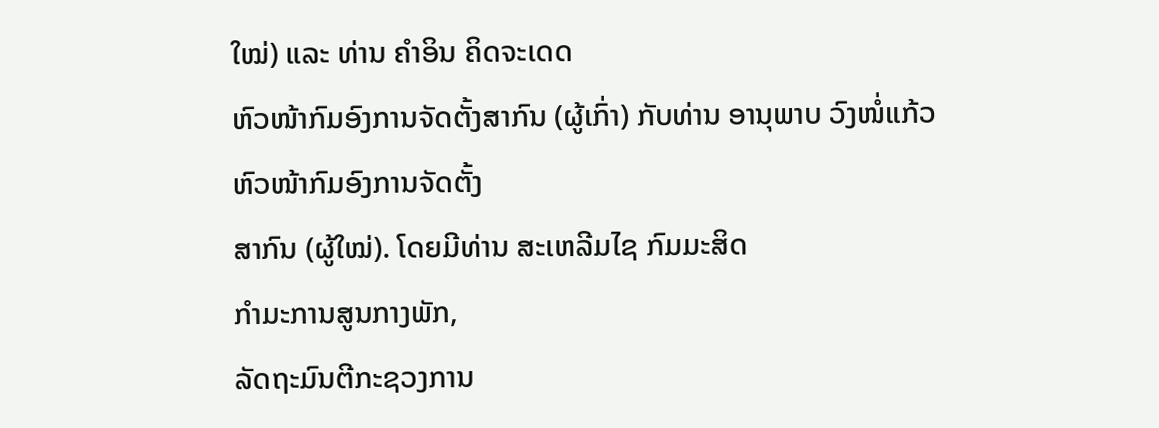ໃໝ່) ແລະ ທ່ານ ຄໍາອິນ ຄິດຈະເດດ
ຫົວໜ້າກົມອົງການຈັດຕັ້ງສາກົນ (ຜູ້ເກົ່າ) ກັບທ່ານ ອານຸພາບ ວົງໜໍ່ແກ້ວ
ຫົວໜ້າກົມອົງການຈັດຕັ້ງ
ສາກົນ (ຜູ້ໃໝ່). ໂດຍມີທ່ານ ສະເຫລີມໄຊ ກົມມະສິດ
ກໍາມະການສູນກາງພັກ,
ລັດຖະມົນຕີກະຊວງການ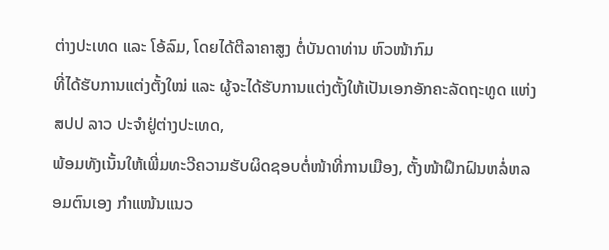ຕ່າງປະເທດ ແລະ ໂອ້ລົມ, ໂດຍໄດ້ຕີລາຄາສູງ ຕໍ່ບັນດາທ່ານ ຫົວໜ້າກົມ
ທີ່ໄດ້ຮັບການແຕ່ງຕັ້ງໃໝ່ ແລະ ຜູ້ຈະໄດ້ຮັບການແຕ່ງຕັ້ງໃຫ້ເປັນເອກອັກຄະລັດຖະທູດ ແຫ່ງ
ສປປ ລາວ ປະຈໍາຢູ່ຕ່າງປະເທດ,
ພ້ອມທັງເນັ້ນໃຫ້ເພີ່ມທະວີຄວາມຮັບຜິດຊອບຕໍ່ໜ້າທີ່ການເມືອງ, ຕັ້ງໜ້າຝຶກຝົນຫລໍ່ຫລອມຕົນເອງ ກຳແໜ້ນແນວ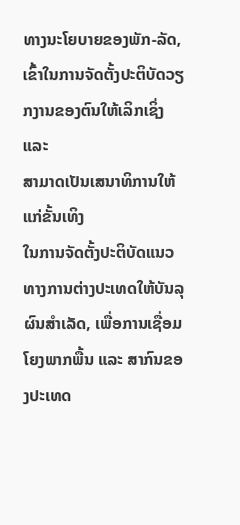ທາງນະໂຍບາຍຂອງພັກ-ລັດ, ເຂົ້າໃນການຈັດຕັ້ງປະຕິບັດວຽກງານຂອງຕົນໃຫ້ເລິກເຊິ່ງ ແລະ
ສາມາດເປັນເສນາທິການໃຫ້ແກ່ຂັ້ນເທິງ
ໃນການຈັດຕັ້ງປະຕິບັດແນວທາງການຕ່າງປະເທດໃຫ້ບັນລຸຜົນສໍາເລັດ, ເພື່ອການເຊື່ອມໂຍງພາກພື້ນ ແລະ ສາກົນຂອງປະເທດ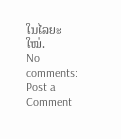ໃນໄລຍະໃໝ່.
No comments:
Post a Comment